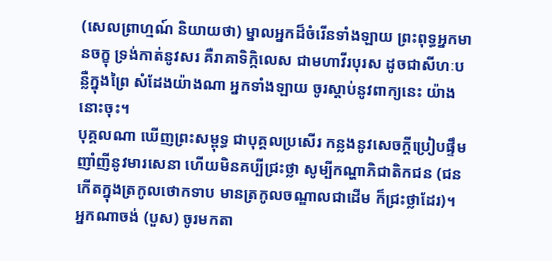(សេលព្រាហ្មណ៍ និយាយថា) ម្នាលអ្នកដ៏ចំរើនទាំងឡាយ ព្រះពុទ្ធអ្នកមានចក្ខុ ទ្រង់កាត់នូវសរ គឺរាគាទិក្កិលេស ជាមហាវីរបុរស ដូចជាសីហៈបន្លឺក្នុងព្រៃ សំដែងយ៉ាងណា អ្នកទាំងឡាយ ចូរស្តាប់នូវពាក្យនេះ យ៉ាងនោះចុះ។
បុគ្គលណា ឃើញព្រះសម្ពុទ្ធ ជាបុគ្គលប្រសើរ កន្លងនូវសេចក្តីប្រៀបផ្ទឹម ញាំញីនូវមារសេនា ហើយមិនគប្បីជ្រះថ្លា សូម្បីកណ្ហាភិជាតិកជន (ជនកើតក្នុងត្រកូលថោកទាប មានត្រកូលចណ្ឌាលជាដើម ក៏ជ្រះថ្លាដែរ)។
អ្នកណាចង់ (បួស) ចូរមកតា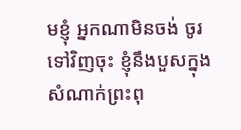មខ្ញុំ អ្នកណាមិនចង់ ចូរទៅវិញចុះ ខ្ញុំនឹងបួសក្នុងសំណាក់ព្រះពុ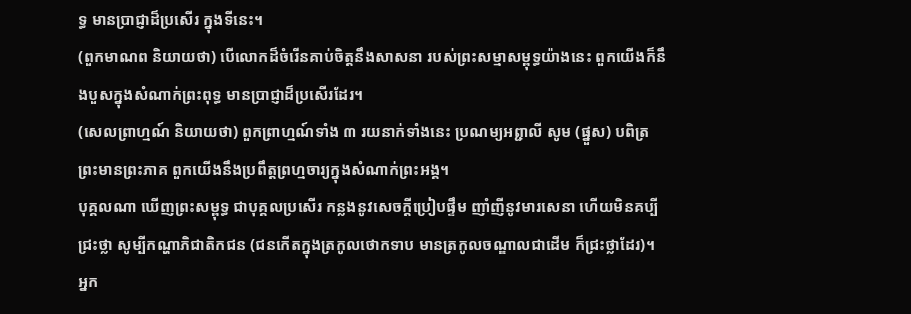ទ្ធ មានប្រាជ្ញាដ៏ប្រសើរ ក្នុងទីនេះ។
(ពួកមាណព និយាយថា) បើលោកដ៏ចំរើនគាប់ចិត្តនឹងសាសនា របស់ព្រះសម្មាសម្ពុទ្ធយ៉ាងនេះ ពួកយើងក៏នឹងបួសក្នុងសំណាក់ព្រះពុទ្ធ មានប្រាជ្ញាដ៏ប្រសើរដែរ។
(សេលព្រាហ្មណ៍ និយាយថា) ពួកព្រាហ្មណ៍ទាំង ៣ រយនាក់ទាំងនេះ ប្រណម្យអព្ជាលី សូម (ផ្នួស) បពិត្រព្រះមានព្រះភាគ ពួកយើងនឹងប្រពឹត្តព្រហ្មចារ្យក្នុងសំណាក់ព្រះអង្គ។
បុគ្គលណា ឃើញព្រះសម្ពុទ្ធ ជាបុគ្គលប្រសើរ កន្លងនូវសេចក្តីប្រៀបផ្ទឹម ញាំញីនូវមារសេនា ហើយមិនគប្បីជ្រះថ្លា សូម្បីកណ្ហាភិជាតិកជន (ជនកើតក្នុងត្រកូលថោកទាប មានត្រកូលចណ្ឌាលជាដើម ក៏ជ្រះថ្លាដែរ)។
អ្នក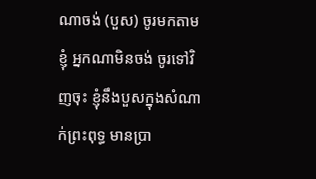ណាចង់ (បួស) ចូរមកតាមខ្ញុំ អ្នកណាមិនចង់ ចូរទៅវិញចុះ ខ្ញុំនឹងបួសក្នុងសំណាក់ព្រះពុទ្ធ មានប្រា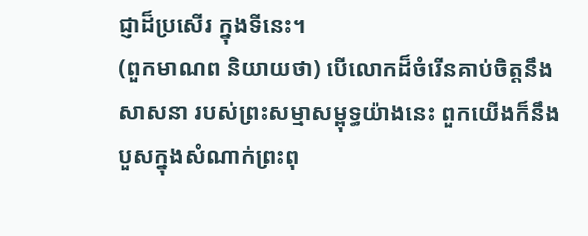ជ្ញាដ៏ប្រសើរ ក្នុងទីនេះ។
(ពួកមាណព និយាយថា) បើលោកដ៏ចំរើនគាប់ចិត្តនឹងសាសនា របស់ព្រះសម្មាសម្ពុទ្ធយ៉ាងនេះ ពួកយើងក៏នឹងបួសក្នុងសំណាក់ព្រះពុ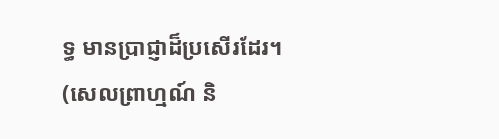ទ្ធ មានប្រាជ្ញាដ៏ប្រសើរដែរ។
(សេលព្រាហ្មណ៍ និ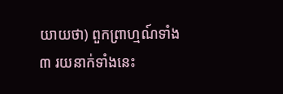យាយថា) ពួកព្រាហ្មណ៍ទាំង ៣ រយនាក់ទាំងនេះ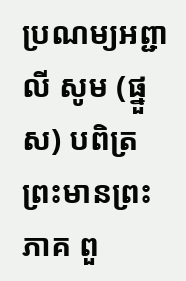ប្រណម្យអព្ជាលី សូម (ផ្នួស) បពិត្រព្រះមានព្រះភាគ ពួ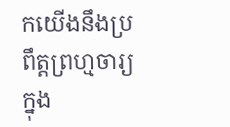កយើងនឹងប្រពឹត្តព្រហ្មចារ្យក្នុង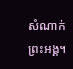សំណាក់ព្រះអង្គ។